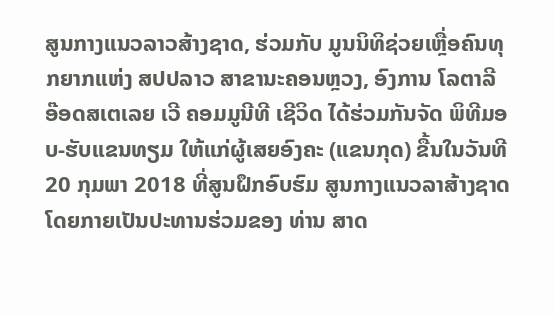ສູນກາງແນວລາວສ້າງຊາດ, ຮ່ວມກັບ ມູນນິທິຊ່ວຍເຫຼື່ອຄົນທຸກຍາກແຫ່ງ ສປປລາວ ສາຂານະຄອນຫຼວງ, ອົງການ ໂລຕາລີ ອ໊ອດສເຕເລຍ ເວີ ຄອມມູນີທີ ເຊີວິດ ໄດ້ຮ່ວມກັນຈັດ ພິທີມອບ-ຮັບແຂນທຽມ ໃຫ້ແກ່ຜູ້ເສຍອົງຄະ (ແຂນກຸດ) ຂື້ນໃນວັນທີ 20 ກຸມພາ 2018 ທີ່ສູນຝຶກອົບຮົມ ສູນກາງແນວລາສ້າງຊາດ ໂດຍກາຍເປັນປະທານຮ່ວມຂອງ ທ່ານ ສາດ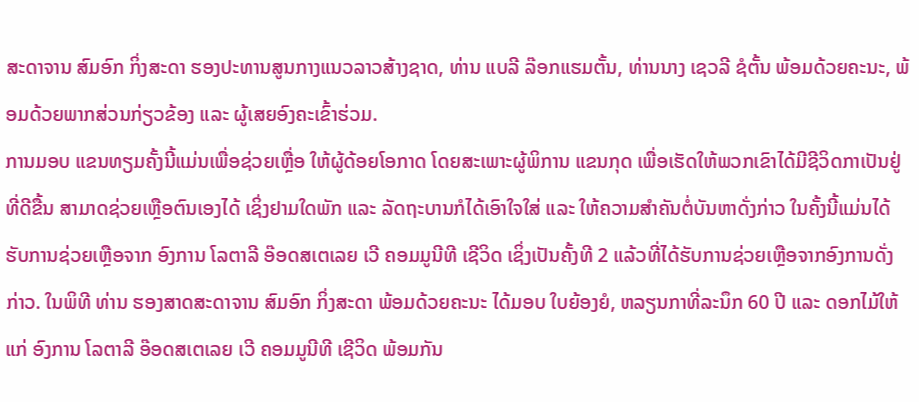ສະດາຈານ ສົມອົກ ກິ່ງສະດາ ຮອງປະທານສູນກາງແນວລາວສ້າງຊາດ, ທ່ານ ແບລີ ລ໊ອກແຮມຕັ້ນ, ທ່ານນາງ ເຊວລີ ຊໍຕັ້ນ ພ້ອມດ້ວຍຄະນະ, ພ້ອມດ້ວຍພາກສ່ວນກ່ຽວຂ້ອງ ແລະ ຜູ້ເສຍອົງຄະເຂົ້າຮ່ວມ.
ການມອບ ແຂນທຽມຄັ້ງນີ້ແມ່ນເພື່ອຊ່ວຍເຫຼື່ອ ໃຫ້ຜູ້ດ້ອຍໂອກາດ ໂດຍສະເພາະຜູ້ພິການ ແຂນກຸດ ເພື່ອເຮັດໃຫ້ພວກເຂົາໄດ້ມີຊີວິດກາເປັນຢູ່ທີ່ດີຂື້ນ ສາມາດຊ່ວຍເຫຼືອຕົນເອງໄດ້ ເຊິ່ງຢາມໃດພັກ ແລະ ລັດຖະບານກໍໄດ້ເອົາໃຈໃສ່ ແລະ ໃຫ້ຄວາມສໍາຄັນຕໍ່ບັນຫາດັ່ງກ່າວ ໃນຄັ້ງນີ້ແມ່ນໄດ້ຮັບການຊ່ວຍເຫຼືອຈາກ ອົງການ ໂລຕາລີ ອ໊ອດສເຕເລຍ ເວີ ຄອມມູນີທີ ເຊີວິດ ເຊິ່ງເປັນຄັ້ງທີ 2 ແລ້ວທີ່ໄດ້ຮັບການຊ່ວຍເຫຼືອຈາກອົງການດັ່ງກ່າວ. ໃນພິທີ ທ່ານ ຮອງສາດສະດາຈານ ສົມອົກ ກິ່ງສະດາ ພ້ອມດ້ວຍຄະນະ ໄດ້ມອບ ໃບຍ້ອງຍໍ, ຫລຽນກາທີ່ລະນຶກ 60 ປີ ແລະ ດອກໄມ້ໃຫ້ແກ່ ອົງການ ໂລຕາລີ ອ໊ອດສເຕເລຍ ເວີ ຄອມມູນີທີ ເຊີວິດ ພ້ອມກັນ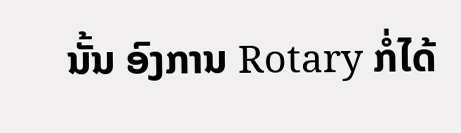ນັ້ນ ອົງການ Rotary ກໍ່ໄດ້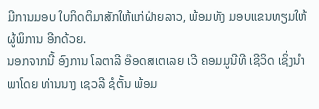ມີການມອບ ໃບກິດຕິມາສັກໃຫ້ແກ່ຝ່າຍລາວ, ພ້ອມທັງ ມອບແຂນທຽມໃຫ້ຜູ້ພິການ ອີກດ້ວຍ.
ນອກຈາກນີ້ ອົງການ ໂລຕາລີ ອ໊ອດສເຕເລຍ ເວີ ຄອມມູນີທີ ເຊີວິດ ເຊິ່ງນໍາພາໂດຍ ທ່ານນາງ ເຊວລີ ຊໍຕັ້ນ ພ້ອມ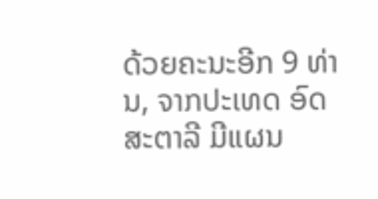ດ້ວຍຄະນະອີກ 9 ທ່ານ, ຈາກປະເທດ ອົດສະຕາລີ ມີແຜນ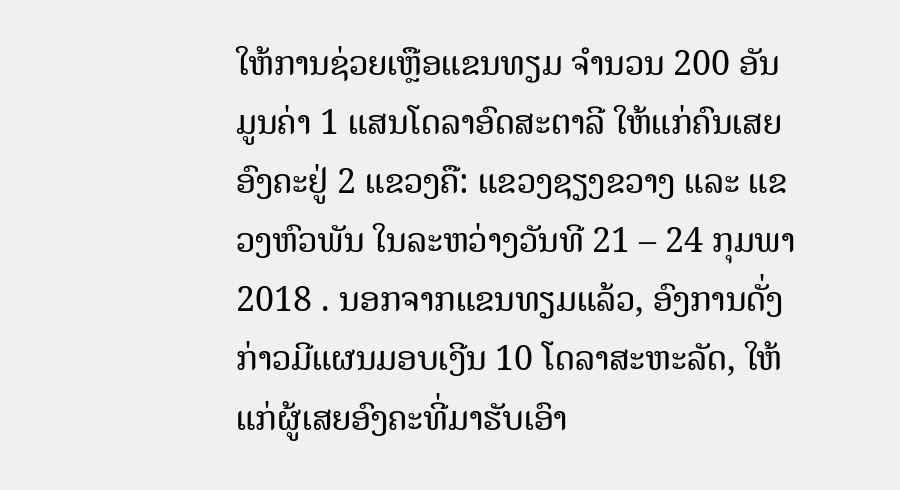ໃຫ້ການຊ່ວຍເຫຼືອແຂນທຽມ ຈໍານວນ 200 ອັນ ມູນຄ່າ 1 ແສນໂດລາອົດສະຕາລີ ໃຫ້ແກ່ຄົນເສຍອົງຄະຢູ່ 2 ແຂວງຄື: ແຂວງຊຽງຂວາງ ແລະ ແຂວງຫົວພັນ ໃນລະຫວ່າງວັນທີ 21 – 24 ກຸມພາ 2018 . ນອກຈາກແຂນທຽມແລ້ວ, ອົງການດັ່ງກ່າວມີແຜນມອບເງີນ 10 ໂດລາສະຫະລັດ, ໃຫ້ແກ່ຜູ້ເສຍອົງຄະທີ່ມາຮັບເອົາ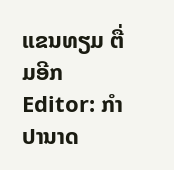ແຂນທຽມ ຕື່ມອີກ
Editor: ກຳປານາດ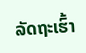ລັດຖະເຮົ້າ